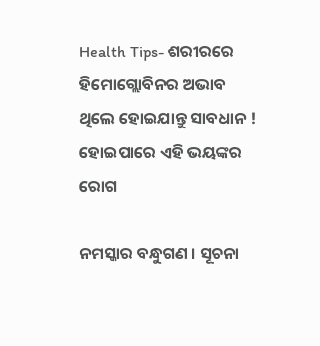Health Tips- ଶରୀରରେ ହିମୋଗ୍ଲୋବିନର ଅଭାବ ଥିଲେ ହୋଇଯାନ୍ତୁ ସାବଧାନ ! ହୋଇପାରେ ଏହି ଭୟଙ୍କର ରୋଗ

ନମସ୍କାର ବନ୍ଧୁଗଣ । ସୂଚନା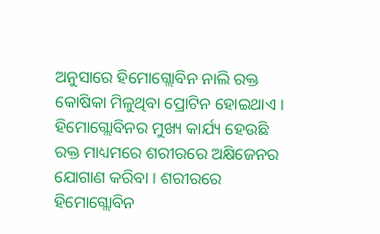ଅନୁସାରେ ହିମୋଗ୍ଲୋବିନ ନାଲି ରକ୍ତ କୋଷିକା ମିଳୁଥିବା ପ୍ରୋଟିନ ହୋଇଥାଏ । ହିମୋଗ୍ଲୋବିନର ମୁଖ୍ୟ କାର୍ଯ୍ୟ ହେଉଛି ରକ୍ତ ମାଧ୍ୟମରେ ଶରୀରରେ ଅକ୍ଷିଜେନର ଯୋଗାଣ କରିବା । ଶରୀରରେ ହିମୋଗ୍ଲୋବିନ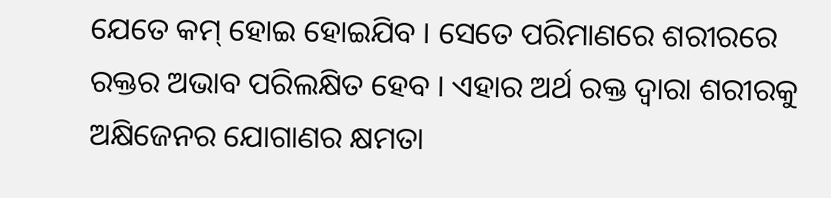ଯେତେ କମ୍ ହୋଇ ହୋଇଯିବ । ସେତେ ପରିମାଣରେ ଶରୀରରେ ରକ୍ତର ଅଭାବ ପରିଲକ୍ଷିତ ହେବ । ଏହାର ଅର୍ଥ ରକ୍ତ ଦ୍ଵାରା ଶରୀରକୁ ଅକ୍ଷିଜେନର ଯୋଗାଣର କ୍ଷମତା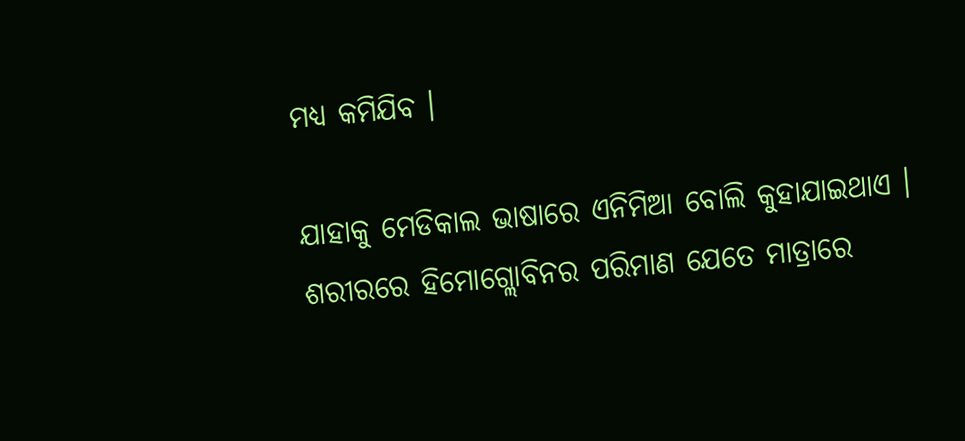ମଧ୍ୟ କମିଯିବ ।

ଯାହାକୁ ମେଡିକାଲ ଭାଷାରେ ଏନିମିଆ ବୋଲି କୁହାଯାଇଥାଏ । ଶରୀରରେ ହିମୋଗ୍ଲୋବିନର ପରିମାଣ ଯେତେ ମାତ୍ରାରେ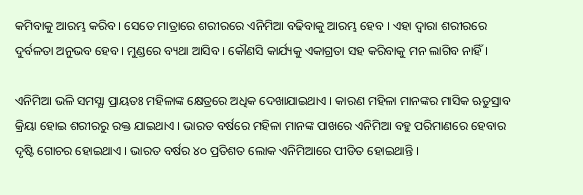କମିବାକୁ ଆରମ୍ଭ କରିବ । ସେତେ ମାତ୍ରାରେ ଶରୀରରେ ଏନିମିଆ ବଢିବାକୁ ଆରମ୍ଭ ହେବ । ଏହା ଦ୍ଵାରା ଶରୀରରେ ଦୁର୍ବଳତା ଅନୁଭବ ହେବ । ମୁଣ୍ଡରେ ବ୍ୟଥା ଆସିବ । କୌଣସି କାର୍ଯ୍ୟକୁ ଏକାଗ୍ରତା ସହ କରିବାକୁ ମନ ଲାଗିବ ନାହିଁ ।

ଏନିମିଆ ଭଳି ସମସ୍ଯା ପ୍ରାୟତଃ ମହିଳାଙ୍କ କ୍ଷେତ୍ରରେ ଅଧିକ ଦେଖାଯାଇଥାଏ । କାରଣ ମହିଳା ମାନଙ୍କର ମାସିକ ଋତୁସ୍ରାବ କ୍ରିୟା ହୋଇ ଶରୀରରୁ ରକ୍ତ ଯାଇଥାଏ । ଭାରତ ବର୍ଷରେ ମହିଳା ମାନଙ୍କ ପାଖରେ ଏନିମିଆ ବହୁ ପରିମାଣରେ ହେବାର ଦୃଷ୍ଟି ଗୋଚର ହୋଇଥାଏ । ଭାରତ ବର୍ଷର ୪୦ ପ୍ରତିଶତ ଲୋକ ଏନିମିଆରେ ପୀଡିତ ହୋଇଥାନ୍ତି ।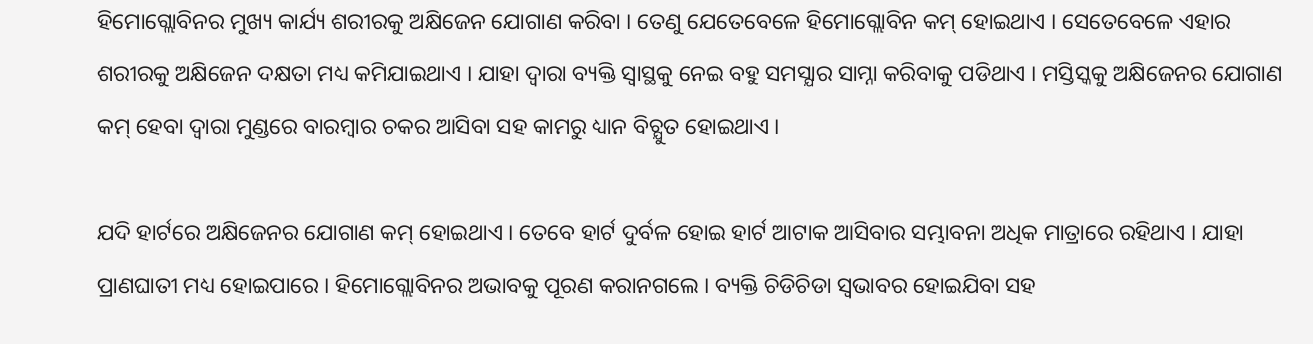ହିମୋଗ୍ଲୋବିନର ମୁଖ୍ୟ କାର୍ଯ୍ୟ ଶରୀରକୁ ଅକ୍ଷିଜେନ ଯୋଗାଣ କରିବା । ତେଣୁ ଯେତେବେଳେ ହିମୋଗ୍ଲୋବିନ କମ୍ ହୋଇଥାଏ । ସେତେବେଳେ ଏହାର ଶରୀରକୁ ଅକ୍ଷିଜେନ ଦକ୍ଷତା ମଧ୍ୟ କମିଯାଇଥାଏ । ଯାହା ଦ୍ଵାରା ବ୍ୟକ୍ତି ସ୍ଵାସ୍ଥକୁ ନେଇ ବହୁ ସମସ୍ଯାର ସାମ୍ନା କରିବାକୁ ପଡିଥାଏ । ମସ୍ତିସ୍କକୁ ଅକ୍ଷିଜେନର ଯୋଗାଣ କମ୍ ହେବା ଦ୍ଵାରା ମୁଣ୍ଡରେ ବାରମ୍ବାର ଚକର ଆସିବା ସହ କାମରୁ ଧ୍ୟାନ ବିଚ୍ଯୁତ ହୋଇଥାଏ ।

ଯଦି ହାର୍ଟରେ ଅକ୍ଷିଜେନର ଯୋଗାଣ କମ୍ ହୋଇଥାଏ । ତେବେ ହାର୍ଟ ଦୁର୍ବଳ ହୋଇ ହାର୍ଟ ଆଟାକ ଆସିବାର ସମ୍ଭାବନା ଅଧିକ ମାତ୍ରାରେ ରହିଥାଏ । ଯାହା ପ୍ରାଣଘାତୀ ମଧ୍ୟ ହୋଇପାରେ । ହିମୋଗ୍ଲୋବିନର ଅଭାବକୁ ପୂରଣ କରାନଗଲେ । ବ୍ୟକ୍ତି ଚିଡିଚିଡା ସ୍ଵଭାବର ହୋଇଯିବା ସହ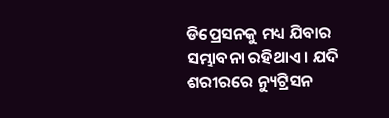ଡିପ୍ରେସନକୁ ମଧ୍ୟ ଯିବାର ସମ୍ଭାବନା ରହିଥାଏ । ଯଦି ଶରୀରରେ ନ୍ୟୁଟ୍ରିସନ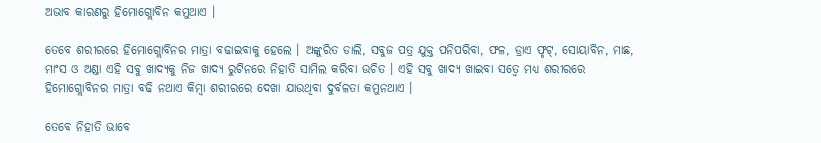ଅଭାବ କାରଣରୁ ହିମୋଗ୍ଲୋବିନ କମୁଥାଏ ।

ତେବେ ଶରୀରରେ ହିମୋଗ୍ଲୋବିନର ମାତ୍ରା ବଢାଇବାକୁ ହେଲେ । ଅଙ୍କୁରିତ ଡାଲି, ସବୁଜ ପତ୍ର ଯୁକ୍ତ ପନିପରିବା, ଫଳ, ଡ୍ରାଏ ଫୃଟ୍, ସୋୟାବିନ, ମାଛ, ମାଂସ ଓ ଅଣ୍ଡା ଏହି ସବୁ ଖାଦ୍ୟକୁ ନିଜ ଖାଦ୍ୟ ରୁଟିନରେ ନିହାତି ସାମିଲ କରିବା ଉଚିତ । ଏହି ସବୁ ଖାଦ୍ୟ ଖାଇବା ସତ୍ବେ ମଧ୍ୟ ଶରୀରରେ ହିମୋଗ୍ଲୋବିନର ମାତ୍ରା ବଢି ନଥାଏ କିମ୍ବା ଶରୀରରେ ଦେଖା ଯାଉଥିବା ଦୁର୍ବଳତା କମୁନଥାଏ ।

ତେବେ ନିହାତି ଭାବେ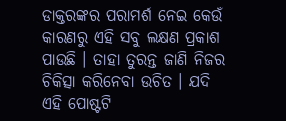ଡାକ୍ତରଙ୍କର ପରାମର୍ଶ ନେଇ କେଉଁ କାରଣରୁ ଏହି ସବୁ ଲକ୍ଷଣ ପ୍ରକାଶ ପାଉଛି । ତାହା ତୁରନ୍ତ ଜାଣି ନିଜର ଚିକିତ୍ସା କରିନେବା ଉଚିତ । ଯଦି ଏହି ପୋଷ୍ଟଟି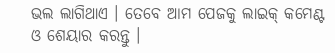ଭଲ ଲାଗିଥାଏ । ତେବେ ଆମ ପେଜକୁ ଲାଇକ୍ କମେଣ୍ଟ ଓ ଶେୟାର କରନ୍ତୁ ।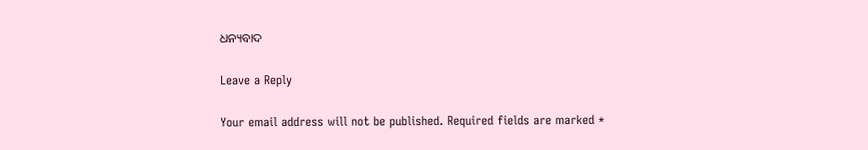ଧନ୍ୟବାଦ

Leave a Reply

Your email address will not be published. Required fields are marked *